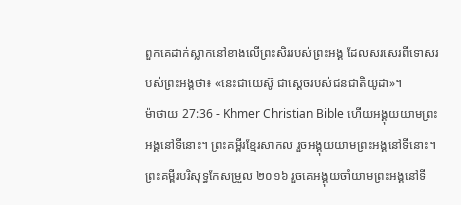ពួកគេដាក់ស្លាកនៅខាងលើព្រះសិររបស់ព្រះអង្គ ដែលសរសេរពីទោសរបស់ព្រះអង្គថា៖ «នេះជាយេស៊ូ ជាស្ដេចរបស់ជនជាតិយូដា»។
ម៉ាថាយ 27:36 - Khmer Christian Bible ហើយអង្គុយយាមព្រះអង្គនៅទីនោះ។ ព្រះគម្ពីរខ្មែរសាកល រួចអង្គុយយាមព្រះអង្គនៅទីនោះ។ ព្រះគម្ពីរបរិសុទ្ធកែសម្រួល ២០១៦ រួចគេអង្គុយចាំយាមព្រះអង្គនៅទី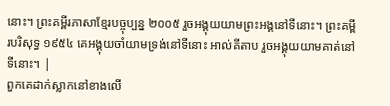នោះ។ ព្រះគម្ពីរភាសាខ្មែរបច្ចុប្បន្ន ២០០៥ រួចអង្គុយយាមព្រះអង្គនៅទីនោះ។ ព្រះគម្ពីរបរិសុទ្ធ ១៩៥៤ គេអង្គុយចាំយាមទ្រង់នៅទីនោះ អាល់គីតាប រួចអង្គុយយាមគាត់នៅទីនោះ។ |
ពួកគេដាក់ស្លាកនៅខាងលើ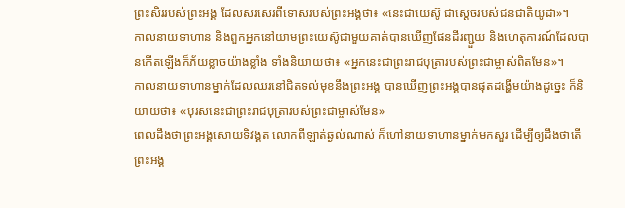ព្រះសិររបស់ព្រះអង្គ ដែលសរសេរពីទោសរបស់ព្រះអង្គថា៖ «នេះជាយេស៊ូ ជាស្ដេចរបស់ជនជាតិយូដា»។
កាលនាយទាហាន និងពួកអ្នកនៅយាមព្រះយេស៊ូជាមួយគាត់បានឃើញផែនដីរញ្ជួយ និងហេតុការណ៍ដែលបានកើតឡើងក៏ភ័យខ្លាចយ៉ាងខ្លាំង ទាំងនិយាយថា៖ «អ្នកនេះជាព្រះរាជបុត្រារបស់ព្រះជាម្ចាស់ពិតមែន»។
កាលនាយទាហានម្នាក់ដែលឈរនៅជិតទល់មុខនឹងព្រះអង្គ បានឃើញព្រះអង្គបានផុតដង្ហើមយ៉ាងដូច្នេះ ក៏និយាយថា៖ «បុរសនេះជាព្រះរាជបុត្រារបស់ព្រះជាម្ចាស់មែន»
ពេលដឹងថាព្រះអង្គសោយទិវង្គត លោកពីឡាត់ឆ្ងល់ណាស់ ក៏ហៅនាយទាហានម្នាក់មកសួរ ដើម្បីឲ្យដឹងថាតើព្រះអង្គ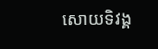សោយទិវង្គ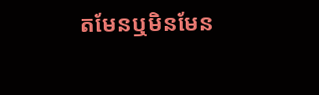តមែនឬមិនមែន